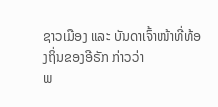ຊາວເມືອງ ແລະ ບັນດາເຈົ້າໜ້າທີ່ທ້ອງຖິ່ນຂອງອີຣັກ ກ່າວວ່າ
ພ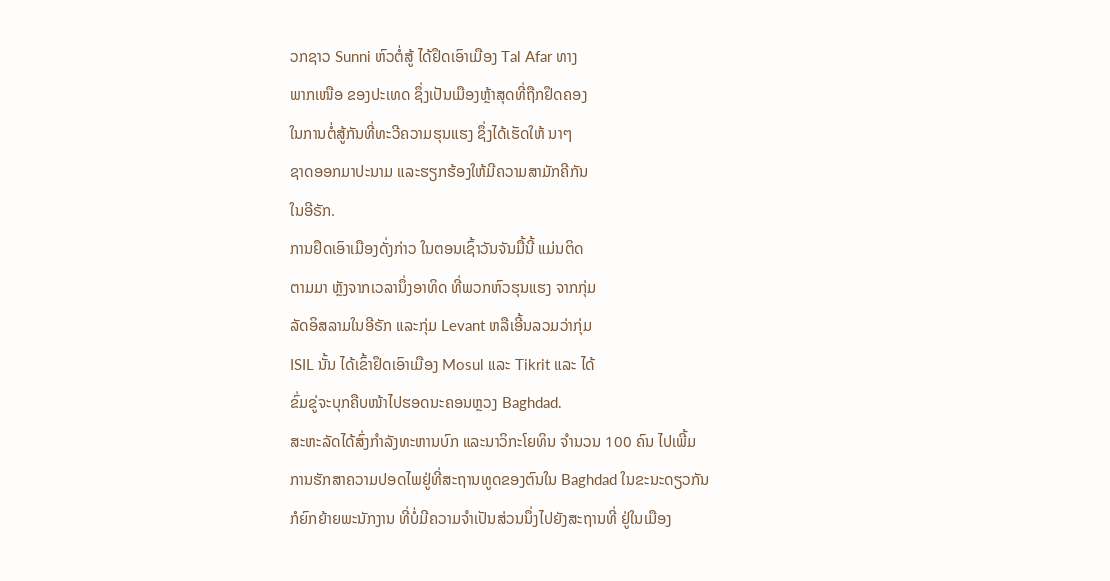ວກຊາວ Sunni ຫົວຕໍ່ສູ້ ໄດ້ຢຶດເອົາເມືອງ Tal Afar ທາງ
ພາກເໜືອ ຂອງປະເທດ ຊຶ່ງເປັນເມືອງຫຼ້າສຸດທີ່ຖືກຢຶດຄອງ
ໃນການຕໍ່ສູ້ກັນທີ່ທະວີຄວາມຮຸນແຮງ ຊຶ່ງໄດ້ເຮັດໃຫ້ ນາໆ
ຊາດອອກມາປະນາມ ແລະຮຽກຮ້ອງໃຫ້ມີຄວາມສາມັກຄີກັນ
ໃນອີຣັກ.
ການຢຶດເອົາເມືອງດັ່ງກ່າວ ໃນຕອນເຊົ້າວັນຈັນມື້ນີ້ ແມ່ນຕິດ
ຕາມມາ ຫຼັງຈາກເວລານຶ່ງອາທິດ ທີ່ພວກຫົວຮຸນແຮງ ຈາກກຸ່ມ
ລັດອິສລາມໃນອີຣັກ ແລະກຸ່ມ Levant ຫລືເອີ້ນລວມວ່າກຸ່ມ
ISIL ນັ້ນ ໄດ້ເຂົ້າຢຶດເອົາເມືອງ Mosul ແລະ Tikrit ແລະ ໄດ້
ຂົ່ມຂູ່ຈະບຸກຄືບໜ້າໄປຮອດນະຄອນຫຼວງ Baghdad.
ສະຫະລັດໄດ້ສົ່ງກຳລັງທະຫານບົກ ແລະນາວິກະໂຍທິນ ຈຳນວນ 100 ຄົນ ໄປເພີ້ມ
ການຮັກສາຄວາມປອດໄພຢູ່ທີ່ສະຖານທູດຂອງຕົນໃນ Baghdad ໃນຂະນະດຽວກັນ
ກໍຍົກຍ້າຍພະນັກງານ ທີ່ບໍ່ມີຄວາມຈຳເປັນສ່ວນນຶ່ງໄປຍັງສະຖານທີ່ ຢູ່ໃນເມືອງ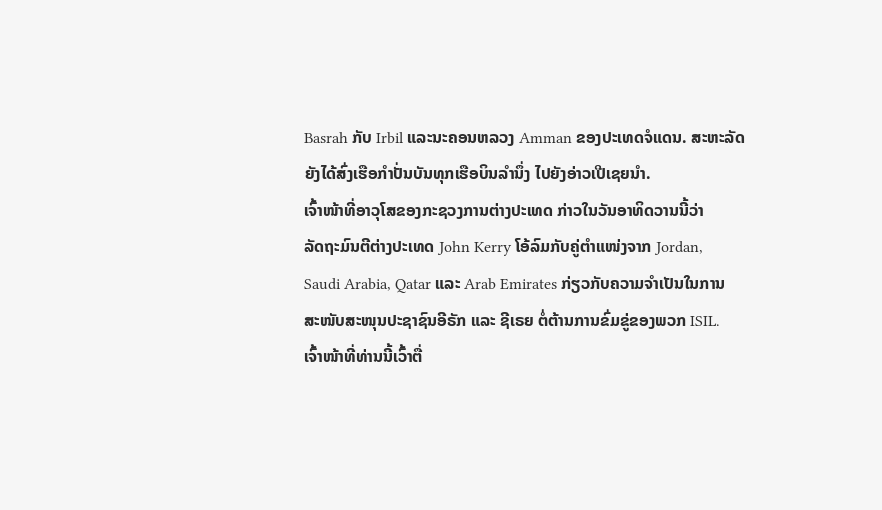Basrah ກັບ Irbil ແລະນະຄອນຫລວງ Amman ຂອງປະເທດຈໍແດນ. ສະຫະລັດ
ຍັງໄດ້ສົ່ງເຮືອກຳປັ່ນບັນທຸກເຮືອບິນລຳນຶ່ງ ໄປຍັງອ່າວເປີເຊຍນຳ.
ເຈົ້າໜ້າທີ່ອາວຸໂສຂອງກະຊວງການຕ່າງປະເທດ ກ່າວໃນວັນອາທິດວານນີ້ວ່າ
ລັດຖະມົນຕີຕ່າງປະເທດ John Kerry ໂອ້ລົມກັບຄູ່ຕຳແໜ່ງຈາກ Jordan,
Saudi Arabia, Qatar ແລະ Arab Emirates ກ່ຽວກັບຄວາມຈຳເປັນໃນການ
ສະໜັບສະໜຸນປະຊາຊົນອີຣັກ ແລະ ຊີເຣຍ ຕໍ່ຕ້ານການຂົ່ມຂູ່ຂອງພວກ ISIL.
ເຈົ້າໜ້າທີ່ທ່ານນີ້ເວົ້າຕື່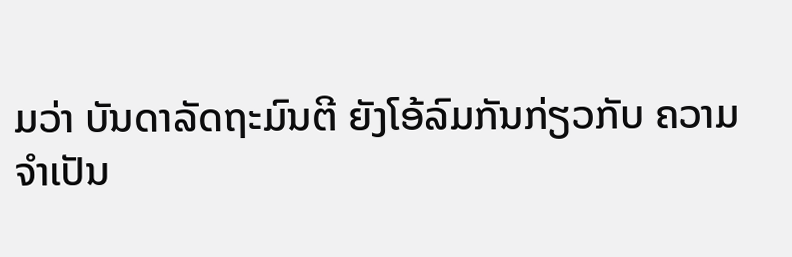ມວ່າ ບັນດາລັດຖະມົນຕີ ຍັງໂອ້ລົມກັນກ່ຽວກັບ ຄວາມ
ຈຳເປັນ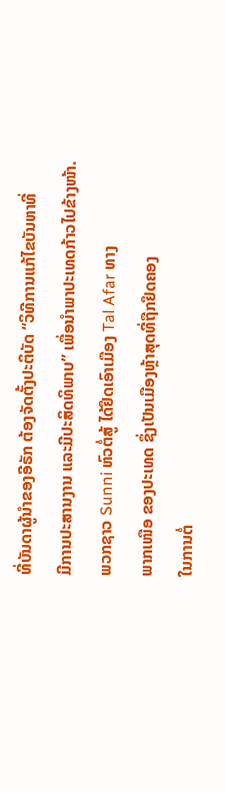ທີ່ບັນດາຜູ້ນຳຂອງອີຣັກ ຕ້ອງຈັດຕັ້ງປະຕິບັດ “ວິທີການແກ້ໄຂບັນຫາທີ່
ມີການປະສານງານ ແລະມີປະສິດທິພາບ” ເພື່ອນຳພາປະເທດກ້າວໄປຂ້າງໜ້າ.
ພວກຊາວ Sunni ຫົວຕໍ່ສູ້ ໄດ້ຢຶດເອົາເມືອງ Tal Afar ທາງ
ພາກເໜືອ ຂອງປະເທດ ຊຶ່ງເປັນເມືອງຫຼ້າສຸດທີ່ຖືກຢຶດຄອງ
ໃນການຕໍ່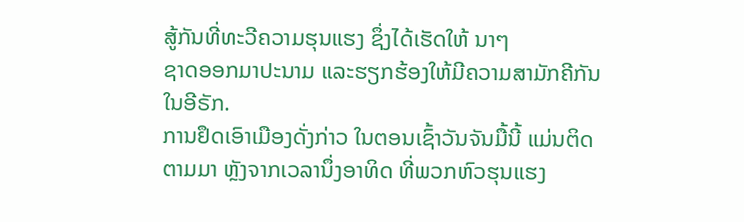ສູ້ກັນທີ່ທະວີຄວາມຮຸນແຮງ ຊຶ່ງໄດ້ເຮັດໃຫ້ ນາໆ
ຊາດອອກມາປະນາມ ແລະຮຽກຮ້ອງໃຫ້ມີຄວາມສາມັກຄີກັນ
ໃນອີຣັກ.
ການຢຶດເອົາເມືອງດັ່ງກ່າວ ໃນຕອນເຊົ້າວັນຈັນມື້ນີ້ ແມ່ນຕິດ
ຕາມມາ ຫຼັງຈາກເວລານຶ່ງອາທິດ ທີ່ພວກຫົວຮຸນແຮງ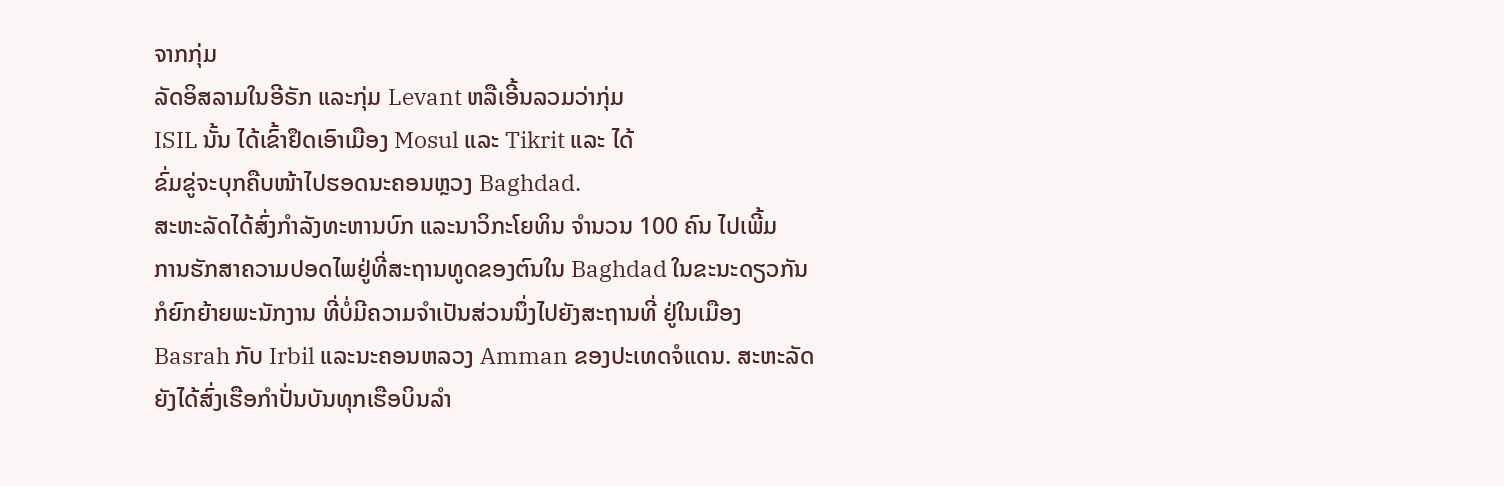ຈາກກຸ່ມ
ລັດອິສລາມໃນອີຣັກ ແລະກຸ່ມ Levant ຫລືເອີ້ນລວມວ່າກຸ່ມ
ISIL ນັ້ນ ໄດ້ເຂົ້າຢຶດເອົາເມືອງ Mosul ແລະ Tikrit ແລະ ໄດ້
ຂົ່ມຂູ່ຈະບຸກຄືບໜ້າໄປຮອດນະຄອນຫຼວງ Baghdad.
ສະຫະລັດໄດ້ສົ່ງກຳລັງທະຫານບົກ ແລະນາວິກະໂຍທິນ ຈຳນວນ 100 ຄົນ ໄປເພີ້ມ
ການຮັກສາຄວາມປອດໄພຢູ່ທີ່ສະຖານທູດຂອງຕົນໃນ Baghdad ໃນຂະນະດຽວກັນ
ກໍຍົກຍ້າຍພະນັກງານ ທີ່ບໍ່ມີຄວາມຈຳເປັນສ່ວນນຶ່ງໄປຍັງສະຖານທີ່ ຢູ່ໃນເມືອງ
Basrah ກັບ Irbil ແລະນະຄອນຫລວງ Amman ຂອງປະເທດຈໍແດນ. ສະຫະລັດ
ຍັງໄດ້ສົ່ງເຮືອກຳປັ່ນບັນທຸກເຮືອບິນລຳ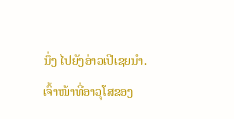ນຶ່ງ ໄປຍັງອ່າວເປີເຊຍນຳ.
ເຈົ້າໜ້າທີ່ອາວຸໂສຂອງ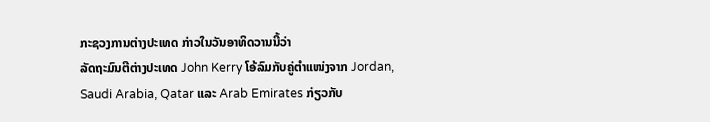ກະຊວງການຕ່າງປະເທດ ກ່າວໃນວັນອາທິດວານນີ້ວ່າ
ລັດຖະມົນຕີຕ່າງປະເທດ John Kerry ໂອ້ລົມກັບຄູ່ຕຳແໜ່ງຈາກ Jordan,
Saudi Arabia, Qatar ແລະ Arab Emirates ກ່ຽວກັບ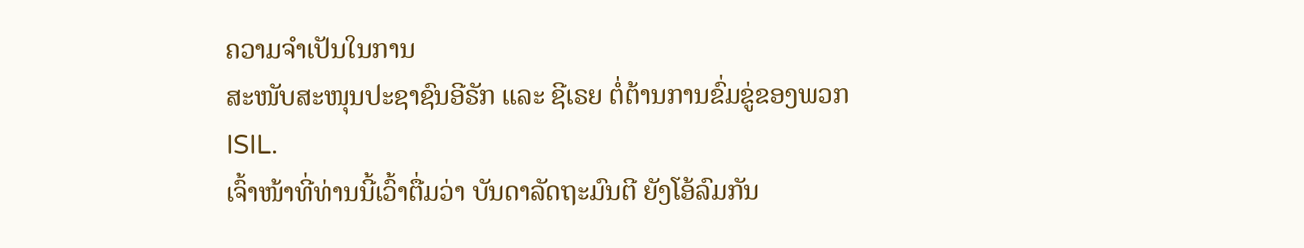ຄວາມຈຳເປັນໃນການ
ສະໜັບສະໜຸນປະຊາຊົນອີຣັກ ແລະ ຊີເຣຍ ຕໍ່ຕ້ານການຂົ່ມຂູ່ຂອງພວກ ISIL.
ເຈົ້າໜ້າທີ່ທ່ານນີ້ເວົ້າຕື່ມວ່າ ບັນດາລັດຖະມົນຕີ ຍັງໂອ້ລົມກັນ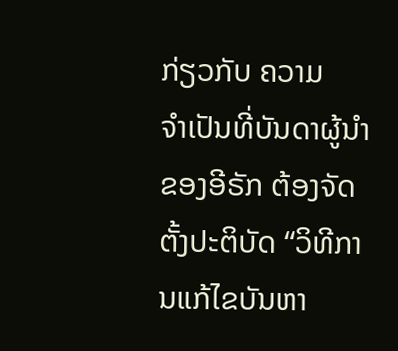ກ່ຽວກັບ ຄວາມ
ຈຳເປັນທີ່ບັນດາຜູ້ນຳຂອງອີຣັກ ຕ້ອງຈັດຕັ້ງປະຕິບັດ “ວິທີການແກ້ໄຂບັນຫາ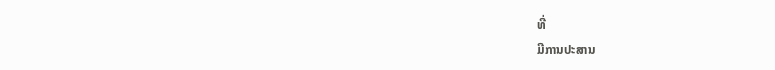ທີ່
ມີການປະສານ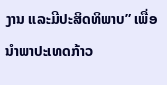ງານ ແລະມີປະສິດທິພາບ” ເພື່ອນຳພາປະເທດກ້າວ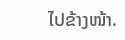ໄປຂ້າງໜ້າ.